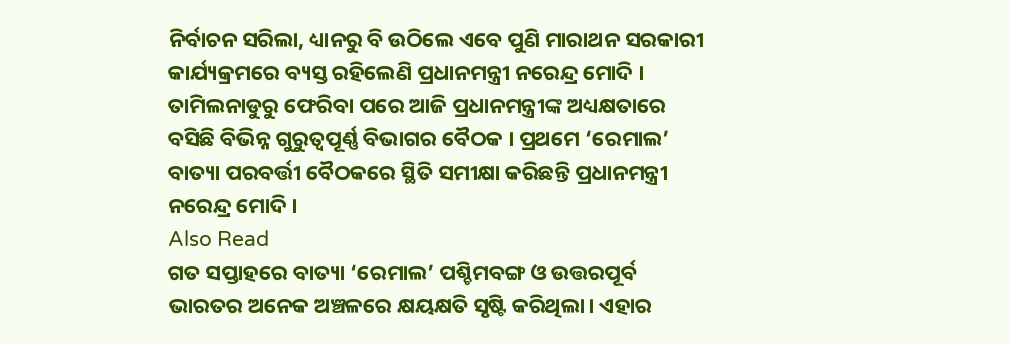ନିର୍ବାଚନ ସରିଲା, ଧ୍ୟାନରୁ ବି ଉଠିଲେ ଏବେ ପୁଣି ମାରାଥନ ସରକାରୀ କାର୍ଯ୍ୟକ୍ରମରେ ବ୍ୟସ୍ତ ରହିଲେଣି ପ୍ରଧାନମନ୍ତ୍ରୀ ନରେନ୍ଦ୍ର ମୋଦି । ତାମିଲନାଡୁରୁ ଫେରିବା ପରେ ଆଜି ପ୍ରଧାନମନ୍ତ୍ରୀଙ୍କ ଅଧ୍ୟକ୍ଷତାରେ ବସିଛି ବିଭିନ୍ନ ଗୁରୁତ୍ୱପୂର୍ଣ୍ଣ ବିଭାଗର ବୈଠକ । ପ୍ରଥମେ ‘ରେମାଲ’ ବାତ୍ୟା ପରବର୍ତ୍ତୀ ବୈଠକରେ ସ୍ଥିତି ସମୀକ୍ଷା କରିଛନ୍ତି ପ୍ରଧାନମନ୍ତ୍ରୀ ନରେନ୍ଦ୍ର ମୋଦି ।
Also Read
ଗତ ସପ୍ତାହରେ ବାତ୍ୟା ‘ରେମାଲ’ ପଶ୍ଚିମବଙ୍ଗ ଓ ଉତ୍ତରପୂର୍ବ ଭାରତର ଅନେକ ଅଞ୍ଚଳରେ କ୍ଷୟକ୍ଷତି ସୃଷ୍ଟି କରିଥିଲା। ଏହାର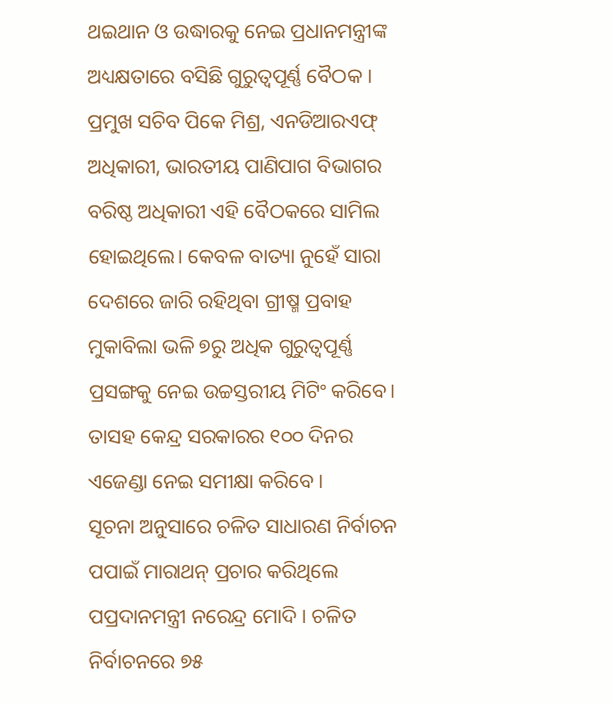ଥଇଥାନ ଓ ଉଦ୍ଧାରକୁ ନେଇ ପ୍ରଧାନମନ୍ତ୍ରୀଙ୍କ ଅଧ୍ୟକ୍ଷତାରେ ବସିଛି ଗୁରୁତ୍ୱପୂର୍ଣ୍ଣ ବୈଠକ । ପ୍ରମୁଖ ସଚିବ ପିକେ ମିଶ୍ର, ଏନଡିଆରଏଫ୍ ଅଧିକାରୀ, ଭାରତୀୟ ପାଣିପାଗ ବିଭାଗର ବରିଷ୍ଠ ଅଧିକାରୀ ଏହି ବୈଠକରେ ସାମିଲ ହୋଇଥିଲେ। କେବଳ ବାତ୍ୟା ନୁହେଁ ସାରା ଦେଶରେ ଜାରି ରହିଥିବା ଗ୍ରୀଷ୍ମ ପ୍ରବାହ ମୁକାବିଲା ଭଳି ୭ରୁ ଅଧିକ ଗୁରୁତ୍ୱପୂର୍ଣ୍ଣ ପ୍ରସଙ୍ଗକୁ ନେଇ ଉଚ୍ଚସ୍ତରୀୟ ମିଟିଂ କରିବେ। ତାସହ କେନ୍ଦ୍ର ସରକାରର ୧୦୦ ଦିନର ଏଜେଣ୍ଡା ନେଇ ସମୀକ୍ଷା କରିବେ ।
ସୂଚନା ଅନୁସାରେ ଚଳିତ ସାଧାରଣ ନିର୍ବାଚନ ପପାଇଁ ମାରାଥନ୍ ପ୍ରଚାର କରିଥିଲେ ପପ୍ରଦାନମନ୍ତ୍ରୀ ନରେନ୍ଦ୍ର ମୋଦି । ଚଳିତ ନିର୍ବାଚନରେ ୭୫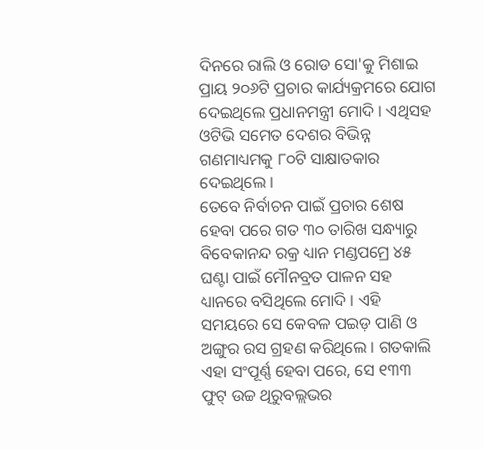ଦିନରେ ରାଲି ଓ ରୋଡ ସୋ'କୁ ମିଶାଇ ପ୍ରାୟ ୨୦୬ଟି ପ୍ରଚାର କାର୍ଯ୍ୟକ୍ରମରେ ଯୋଗ ଦେଇଥିଲେ ପ୍ରଧାନମନ୍ତ୍ରୀ ମୋଦି । ଏଥିସହ ଓଟିଭି ସମେତ ଦେଶର ବିଭିନ୍ନ ଗଣମାଧ୍ୟମକୁ ୮୦ଟି ସାକ୍ଷାତକାର ଦେଇଥିଲେ ।
ତେବେ ନିର୍ବାଚନ ପାଇଁ ପ୍ରଚାର ଶେଷ ହେବା ପରେ ଗତ ୩୦ ତାରିଖ ସନ୍ଧ୍ୟାରୁ ବିବେକାନନ୍ଦ ରକ୍ର ଧ୍ୟାନ ମଣ୍ଡପମ୍ରେ ୪୫ ଘଣ୍ଟା ପାଇଁ ମୌନବ୍ରତ ପାଳନ ସହ ଧ୍ୟାନରେ ବସିଥିଲେ ମୋଦି । ଏହି ସମୟରେ ସେ କେବଳ ପଇଡ଼ ପାଣି ଓ ଅଙ୍ଗୁର ରସ ଗ୍ରହଣ କରିଥିଲେ । ଗତକାଲି ଏହା ସଂପୂର୍ଣ୍ଣ ହେବା ପରେ, ସେ ୧୩୩ ଫୁଟ୍ ଉଚ୍ଚ ଥିରୁବଲ୍ଲଭର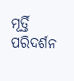ମୂର୍ତ୍ତି ପରିଦର୍ଶନ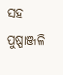ସହ ପୁଷ୍ପାଞ୍ଜଳି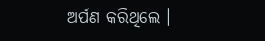ଅର୍ପଣ କରିଥିଲେ ।